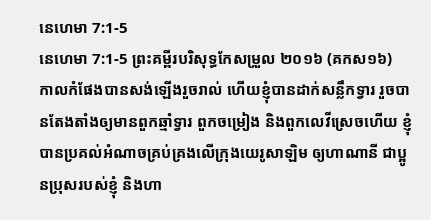នេហេមា 7:1-5
នេហេមា 7:1-5 ព្រះគម្ពីរបរិសុទ្ធកែសម្រួល ២០១៦ (គកស១៦)
កាលកំផែងបានសង់ឡើងរួចរាល់ ហើយខ្ញុំបានដាក់សន្លឹកទ្វារ រួចបានតែងតាំងឲ្យមានពួកឆ្មាំទ្វារ ពួកចម្រៀង និងពួកលេវីស្រេចហើយ ខ្ញុំបានប្រគល់អំណាចគ្រប់គ្រងលើក្រុងយេរូសាឡិម ឲ្យហាណានី ជាប្អូនប្រុសរបស់ខ្ញុំ និងហា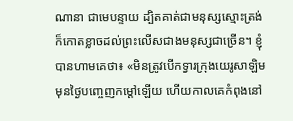ណានា ជាមេបន្ទាយ ដ្បិតគាត់ជាមនុស្សស្មោះត្រង់ ក៏កោតខ្លាចដល់ព្រះលើសជាងមនុស្សជាច្រើន។ ខ្ញុំបានហាមគេថា៖ «មិនត្រូវបើកទ្វារក្រុងយេរូសាឡិម មុនថ្ងៃបញ្ចេញកម្ដៅឡើយ ហើយកាលគេកំពុងនៅ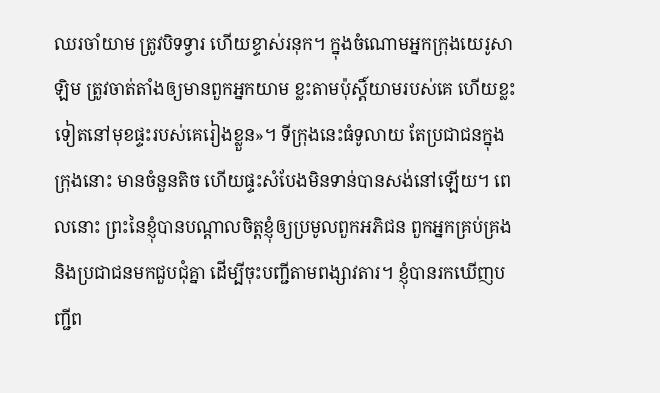ឈរចាំយាម ត្រូវបិទទ្វារ ហើយខ្ទាស់រនុក។ ក្នុងចំណោមអ្នកក្រុងយេរូសាឡិម ត្រូវចាត់តាំងឲ្យមានពួកអ្នកយាម ខ្លះតាមប៉ុស្ដិ៍យាមរបស់គេ ហើយខ្លះទៀតនៅមុខផ្ទះរបស់គេរៀងខ្លួន»។ ទីក្រុងនេះធំទូលាយ តែប្រជាជនក្នុងក្រុងនោះ មានចំនួនតិច ហើយផ្ទះសំបែងមិនទាន់បានសង់នៅឡើយ។ ពេលនោះ ព្រះនៃខ្ញុំបានបណ្ដាលចិត្តខ្ញុំឲ្យប្រមូលពួកអភិជន ពួកអ្នកគ្រប់គ្រង និងប្រជាជនមកជួបជុំគ្នា ដើម្បីចុះបញ្ជីតាមពង្សាវតារ។ ខ្ញុំបានរកឃើញបញ្ជីព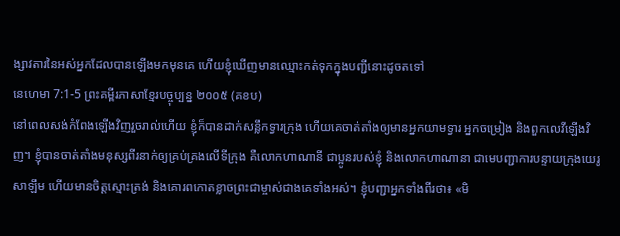ង្សាវតារនៃអស់អ្នកដែលបានឡើងមកមុនគេ ហើយខ្ញុំឃើញមានឈ្មោះកត់ទុកក្នុងបញ្ជីនោះដូចតទៅ
នេហេមា 7:1-5 ព្រះគម្ពីរភាសាខ្មែរបច្ចុប្បន្ន ២០០៥ (គខប)
នៅពេលសង់កំពែងឡើងវិញរួចរាល់ហើយ ខ្ញុំក៏បានដាក់សន្លឹកទ្វារក្រុង ហើយគេចាត់តាំងឲ្យមានអ្នកយាមទ្វារ អ្នកចម្រៀង និងពួកលេវីឡើងវិញ។ ខ្ញុំបានចាត់តាំងមនុស្សពីរនាក់ឲ្យគ្រប់គ្រងលើទីក្រុង គឺលោកហាណានី ជាប្អូនរបស់ខ្ញុំ និងលោកហាណានា ជាមេបញ្ជាការបន្ទាយក្រុងយេរូសាឡឹម ហើយមានចិត្តស្មោះត្រង់ និងគោរពកោតខ្លាចព្រះជាម្ចាស់ជាងគេទាំងអស់។ ខ្ញុំបញ្ជាអ្នកទាំងពីរថា៖ «មិ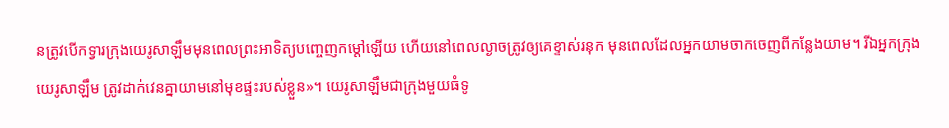នត្រូវបើកទ្វារក្រុងយេរូសាឡឹមមុនពេលព្រះអាទិត្យបញ្ចេញកម្ដៅឡើយ ហើយនៅពេលល្ងាចត្រូវឲ្យគេខ្ទាស់រនុក មុនពេលដែលអ្នកយាមចាកចេញពីកន្លែងយាម។ រីឯអ្នកក្រុងយេរូសាឡឹម ត្រូវដាក់វេនគ្នាយាមនៅមុខផ្ទះរបស់ខ្លួន»។ យេរូសាឡឹមជាក្រុងមួយធំទូ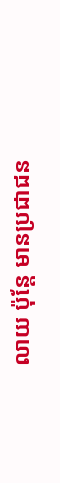លាយ ប៉ុន្តែ មានប្រជាជន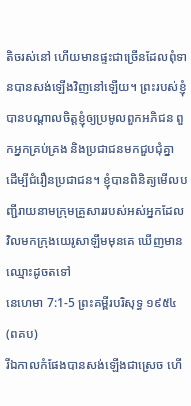តិចរស់នៅ ហើយមានផ្ទះជាច្រើនដែលពុំទានបានសង់ឡើងវិញនៅឡើយ។ ព្រះរបស់ខ្ញុំបានបណ្ដាលចិត្តខ្ញុំឲ្យប្រមូលពួកអភិជន ពួកអ្នកគ្រប់គ្រង និងប្រជាជនមកជួបជុំគ្នា ដើម្បីជំរឿនប្រជាជន។ ខ្ញុំបានពិនិត្យមើលបញ្ជីរាយនាមក្រុមគ្រួសាររបស់អស់អ្នកដែលវិលមកក្រុងយេរូសាឡឹមមុនគេ ឃើញមានឈ្មោះដូចតទៅ
នេហេមា 7:1-5 ព្រះគម្ពីរបរិសុទ្ធ ១៩៥៤ (ពគប)
រីឯកាលកំផែងបានសង់ឡើងជាស្រេច ហើ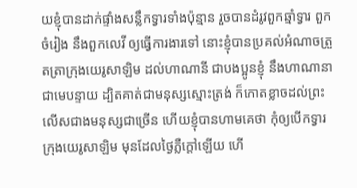យខ្ញុំបានដាក់ផ្ទាំងសន្លឹកទ្វារទាំងប៉ុន្មាន រួចបានដំរូវពួកឆ្មាំទ្វារ ពួកចំរៀង នឹងពួកលេវី ឲ្យធ្វើការងារទៅ នោះខ្ញុំបានប្រគល់អំណាចត្រួតត្រាក្រុងយេរូសាឡិម ដល់ហាណានី ជាបងប្អូនខ្ញុំ នឹងហាណានា ជាមេបន្ទាយ ដ្បិតគាត់ជាមនុស្សស្មោះត្រង់ ក៏កោតខ្លាចដល់ព្រះលើសជាងមនុស្សជាច្រើន ហើយខ្ញុំបានហាមគេថា កុំឲ្យបើកទ្វារក្រុងយេរូសាឡិម មុនដែលថ្ងៃភ្លឺក្តៅឡើយ ហើ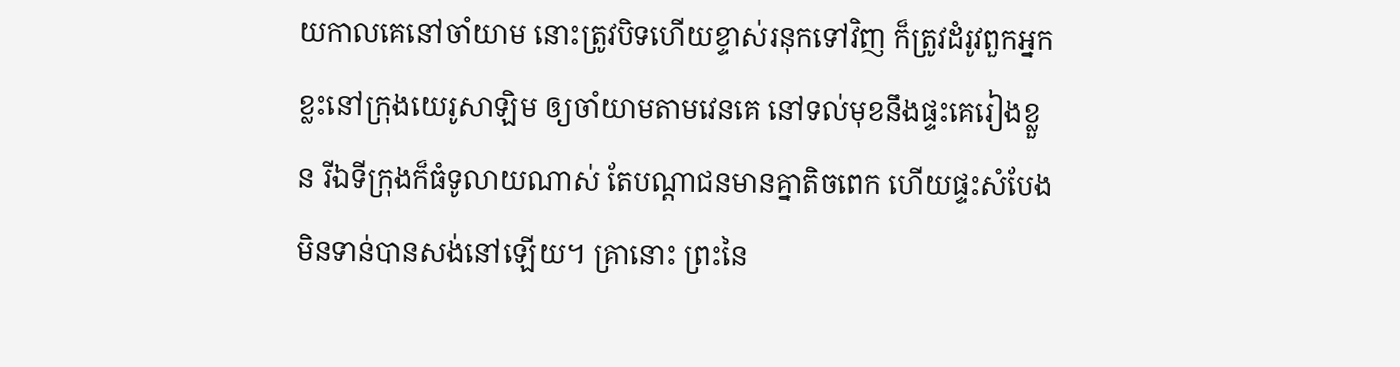យកាលគេនៅចាំយាម នោះត្រូវបិទហើយខ្ទាស់រនុកទៅវិញ ក៏ត្រូវដំរូវពួកអ្នកខ្លះនៅក្រុងយេរូសាឡិម ឲ្យចាំយាមតាមវេនគេ នៅទល់មុខនឹងផ្ទះគេរៀងខ្លួន រីឯទីក្រុងក៏ធំទូលាយណាស់ តែបណ្តាជនមានគ្នាតិចពេក ហើយផ្ទះសំបែងមិនទាន់បានសង់នៅឡើយ។ គ្រានោះ ព្រះនៃ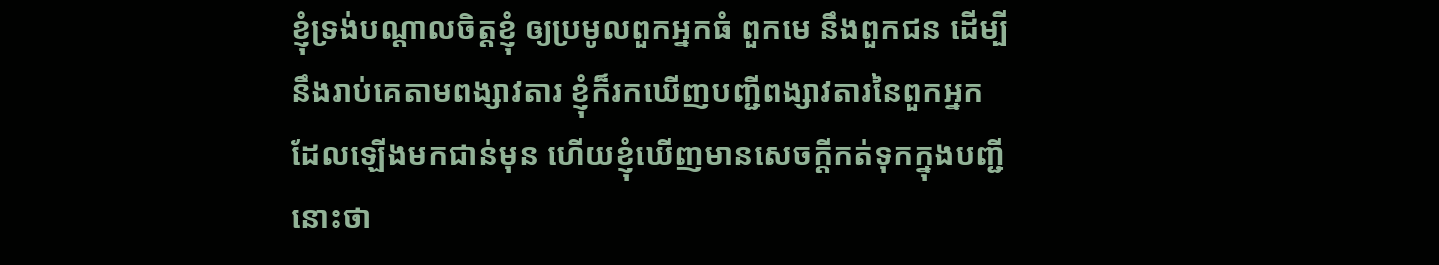ខ្ញុំទ្រង់បណ្តាលចិត្តខ្ញុំ ឲ្យប្រមូលពួកអ្នកធំ ពួកមេ នឹងពួកជន ដើម្បីនឹងរាប់គេតាមពង្សាវតារ ខ្ញុំក៏រកឃើញបញ្ជីពង្សាវតារនៃពួកអ្នក ដែលឡើងមកជាន់មុន ហើយខ្ញុំឃើញមានសេចក្ដីកត់ទុកក្នុងបញ្ជីនោះថា